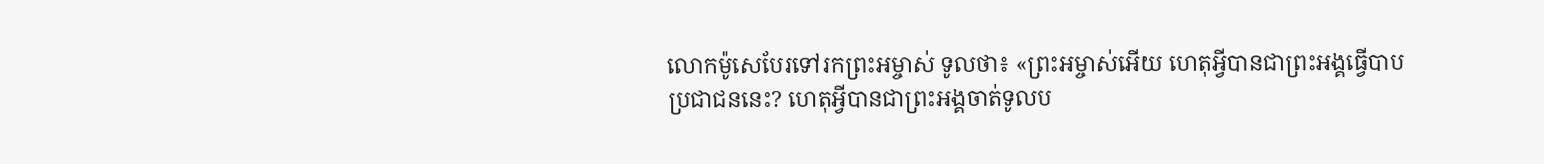លោកម៉ូសេបែរទៅរកព្រះអម្ចាស់ ទូលថា៖ «ព្រះអម្ចាស់អើយ ហេតុអ្វីបានជាព្រះអង្គធ្វើបាបប្រជាជននេះ? ហេតុអ្វីបានជាព្រះអង្គចាត់ទូលប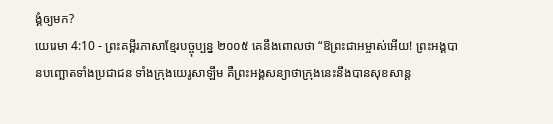ង្គំឲ្យមក?
យេរេមា 4:10 - ព្រះគម្ពីរភាសាខ្មែរបច្ចុប្បន្ន ២០០៥ គេនឹងពោលថា “ឱព្រះជាអម្ចាស់អើយ! ព្រះអង្គបានបញ្ឆោតទាំងប្រជាជន ទាំងក្រុងយេរូសាឡឹម គឺព្រះអង្គសន្យាថាក្រុងនេះនឹងបានសុខសាន្ត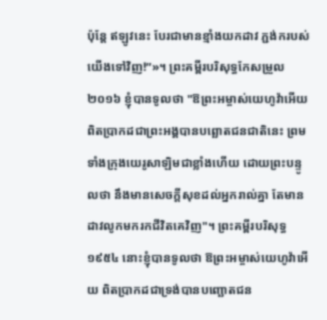ប៉ុន្តែ ឥឡូវនេះ បែរជាមានខ្មាំងយកដាវ ភ្ជង់ករបស់យើងទៅវិញ!”»។ ព្រះគម្ពីរបរិសុទ្ធកែសម្រួល ២០១៦ ខ្ញុំបានទូលថា "ឱព្រះអម្ចាស់យេហូវ៉ាអើយ ពិតប្រាកដជាព្រះអង្គបានបព្ឆោតជនជាតិនេះ ព្រមទាំងក្រុងយេរូសាឡិមជាខ្លាំងហើយ ដោយព្រះបន្ទូលថា នឹងមានសេចក្ដីសុខដល់អ្នករាល់គ្នា តែមានដាវលូកមករកជីវិតគេវិញ"។ ព្រះគម្ពីរបរិសុទ្ធ ១៩៥៤ នោះខ្ញុំបានទូលថា ឱព្រះអម្ចាស់យេហូវ៉ាអើយ ពិតប្រាកដជាទ្រង់បានបញ្ឆោតជន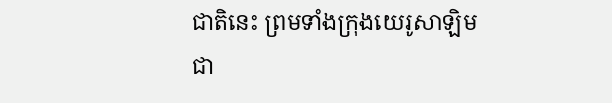ជាតិនេះ ព្រមទាំងក្រុងយេរូសាឡិមជា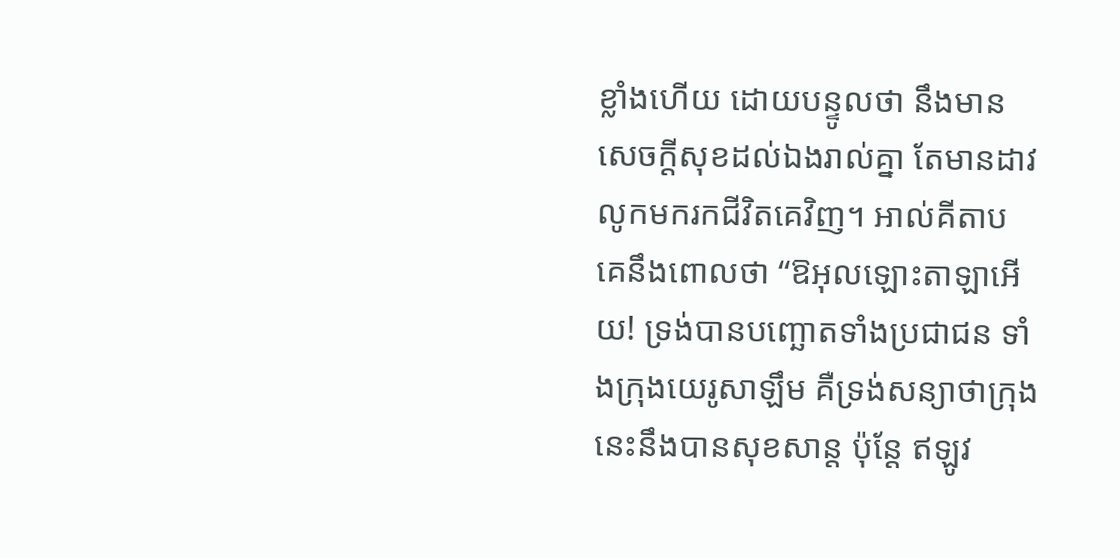ខ្លាំងហើយ ដោយបន្ទូលថា នឹងមានសេចក្ដីសុខដល់ឯងរាល់គ្នា តែមានដាវលូកមករកជីវិតគេវិញ។ អាល់គីតាប គេនឹងពោលថា “ឱអុលឡោះតាឡាអើយ! ទ្រង់បានបញ្ឆោតទាំងប្រជាជន ទាំងក្រុងយេរូសាឡឹម គឺទ្រង់សន្យាថាក្រុងនេះនឹងបានសុខសាន្ត ប៉ុន្តែ ឥឡូវ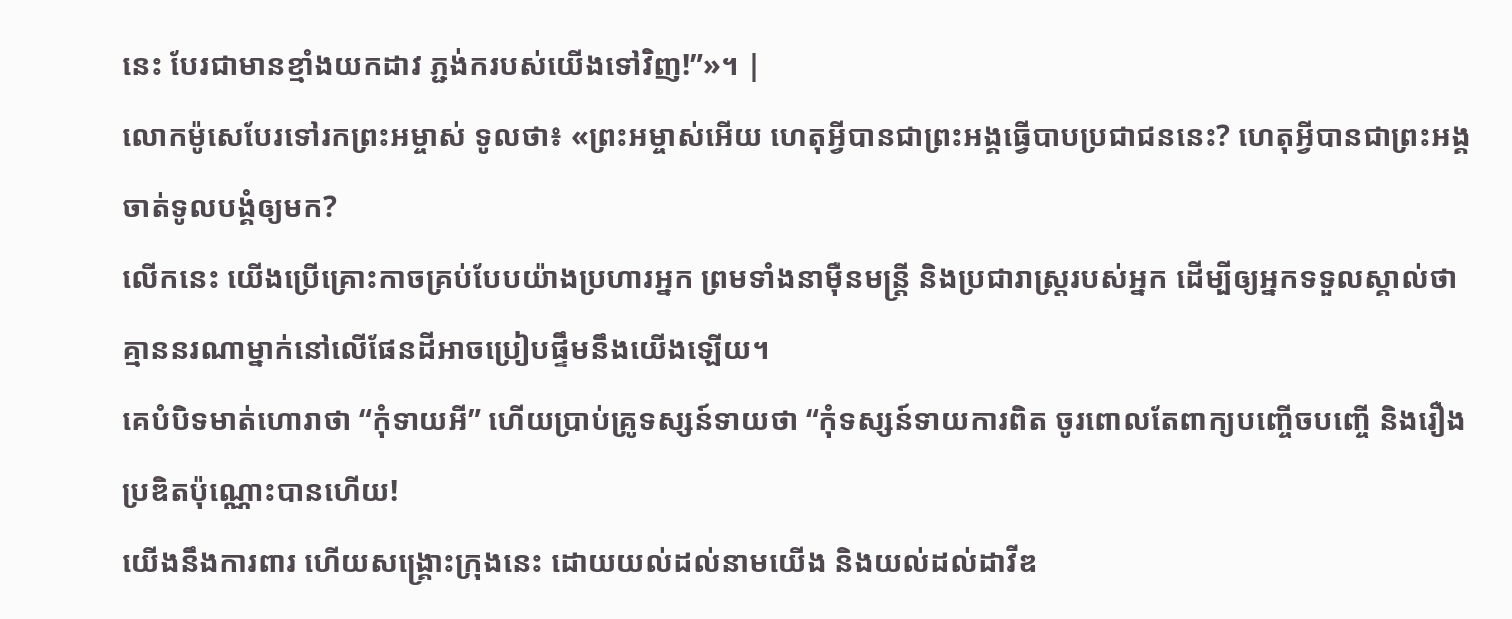នេះ បែរជាមានខ្មាំងយកដាវ ភ្ជង់ករបស់យើងទៅវិញ!”»។ |
លោកម៉ូសេបែរទៅរកព្រះអម្ចាស់ ទូលថា៖ «ព្រះអម្ចាស់អើយ ហេតុអ្វីបានជាព្រះអង្គធ្វើបាបប្រជាជននេះ? ហេតុអ្វីបានជាព្រះអង្គចាត់ទូលបង្គំឲ្យមក?
លើកនេះ យើងប្រើគ្រោះកាចគ្រប់បែបយ៉ាងប្រហារអ្នក ព្រមទាំងនាម៉ឺនមន្ត្រី និងប្រជារាស្ត្ររបស់អ្នក ដើម្បីឲ្យអ្នកទទួលស្គាល់ថា គ្មាននរណាម្នាក់នៅលើផែនដីអាចប្រៀបផ្ទឹមនឹងយើងឡើយ។
គេបំបិទមាត់ហោរាថា “កុំទាយអី” ហើយប្រាប់គ្រូទស្សន៍ទាយថា “កុំទស្សន៍ទាយការពិត ចូរពោលតែពាក្យបញ្ចើចបញ្ចើ និងរឿងប្រឌិតប៉ុណ្ណោះបានហើយ!
យើងនឹងការពារ ហើយសង្គ្រោះក្រុងនេះ ដោយយល់ដល់នាមយើង និងយល់ដល់ដាវីឌ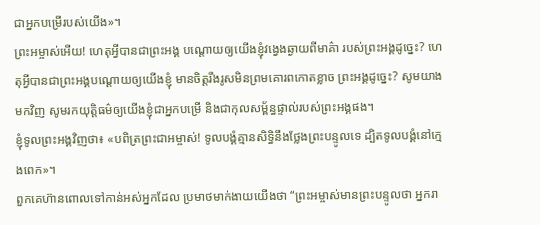ជាអ្នកបម្រើរបស់យើង»។
ព្រះអម្ចាស់អើយ! ហេតុអ្វីបានជាព្រះអង្គ បណ្ដោយឲ្យយើងខ្ញុំវង្វេងឆ្ងាយពីមាគ៌ា របស់ព្រះអង្គដូច្នេះ? ហេតុអ្វីបានជាព្រះអង្គបណ្ដោយឲ្យយើងខ្ញុំ មានចិត្តរឹងរូសមិនព្រមគោរពកោតខ្លាច ព្រះអង្គដូច្នេះ? សូមយាងមកវិញ សូមរកយុត្តិធម៌ឲ្យយើងខ្ញុំជាអ្នកបម្រើ និងជាកុលសម្ព័ន្ធផ្ទាល់របស់ព្រះអង្គផង។
ខ្ញុំទូលព្រះអង្គវិញថា៖ «បពិត្រព្រះជាអម្ចាស់! ទូលបង្គំគ្មានសិទ្ធិនឹងថ្លែងព្រះបន្ទូលទេ ដ្បិតទូលបង្គំនៅក្មេងពេក»។
ពួកគេហ៊ានពោលទៅកាន់អស់អ្នកដែល ប្រមាថមាក់ងាយយើងថា “ព្រះអម្ចាស់មានព្រះបន្ទូលថា អ្នករា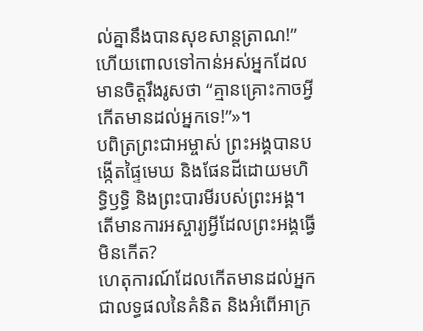ល់គ្នានឹងបានសុខសាន្តត្រាណ!” ហើយពោលទៅកាន់អស់អ្នកដែល មានចិត្តរឹងរូសថា “គ្មានគ្រោះកាចអ្វីកើតមានដល់អ្នកទេ!”»។
បពិត្រព្រះជាអម្ចាស់ ព្រះអង្គបានបង្កើតផ្ទៃមេឃ និងផែនដីដោយមហិទ្ធិឫទ្ធិ និងព្រះបារមីរបស់ព្រះអង្គ។ តើមានការអស្ចារ្យអ្វីដែលព្រះអង្គធ្វើមិនកើត?
ហេតុការណ៍ដែលកើតមានដល់អ្នក ជាលទ្ធផលនៃគំនិត និងអំពើអាក្រ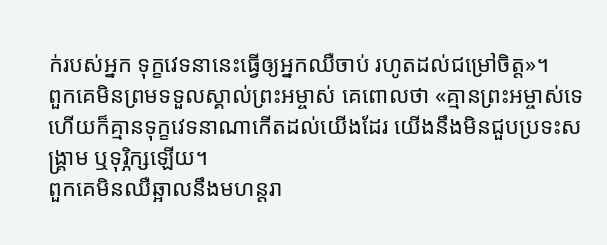ក់របស់អ្នក ទុក្ខវេទនានេះធ្វើឲ្យអ្នកឈឺចាប់ រហូតដល់ជម្រៅចិត្ត»។
ពួកគេមិនព្រមទទួលស្គាល់ព្រះអម្ចាស់ គេពោលថា «គ្មានព្រះអម្ចាស់ទេ ហើយក៏គ្មានទុក្ខវេទនាណាកើតដល់យើងដែរ យើងនឹងមិនជួបប្រទះសង្គ្រាម ឬទុរ្ភិក្សឡើយ។
ពួកគេមិនឈឺឆ្អាលនឹងមហន្តរា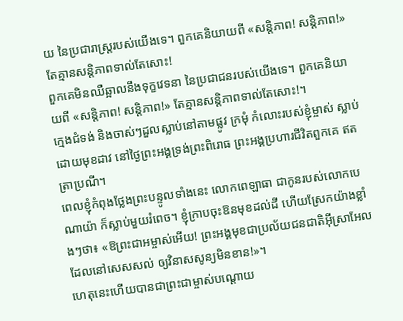យ នៃប្រជារាស្ត្ររបស់យើងទេ។ ពួកគេនិយាយពី «សន្តិភាព! សន្តិភាព!» តែគ្មានសន្តិភាពទាល់តែសោះ!
ពួកគេមិនឈឺឆ្អាលនឹងទុក្ខវេទនា នៃប្រជាជនរបស់យើងទេ។ ពួកគេនិយាយពី «សន្តិភាព! សន្តិភាព!» តែគ្មានសន្តិភាពទាល់តែសោះ!។
ក្មេងជំទង់ និងចាស់ៗដួលស្លាប់នៅតាមផ្លូវ ក្រមុំ កំលោះរបស់ខ្ញុំម្ចាស់ ស្លាប់ដោយមុខដាវ នៅថ្ងៃព្រះអង្គទ្រង់ព្រះពិរោធ ព្រះអង្គប្រហារជីវិតពួកគេ ឥតត្រាប្រណី។
ពេលខ្ញុំកំពុងថ្លែងព្រះបន្ទូលទាំងនេះ លោកពេឡាធា ជាកូនរបស់លោកបេណាយ៉ា ក៏ស្លាប់មួយរំពេច។ ខ្ញុំក្រាបចុះឱនមុខដល់ដី ហើយស្រែកយ៉ាងខ្លាំងៗថា៖ «ឱព្រះជាអម្ចាស់អើយ! ព្រះអង្គមុខជាប្រល័យជនជាតិអ៊ីស្រាអែល ដែលនៅសេសសល់ ឲ្យវិនាសសូន្យមិនខាន!»។
ហេតុនេះហើយបានជាព្រះជាម្ចាស់បណ្ដោយ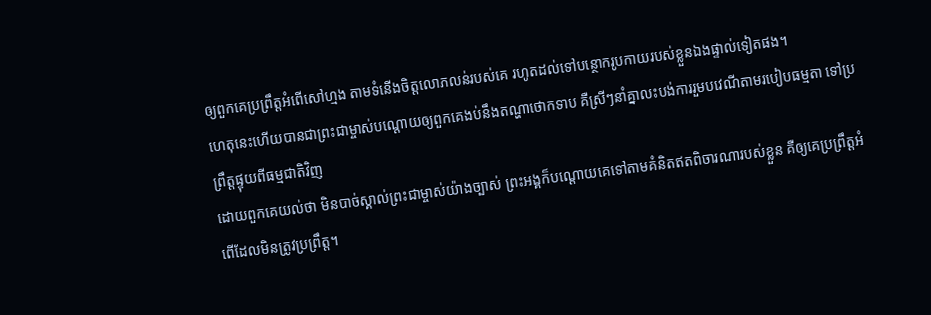ឲ្យពួកគេប្រព្រឹត្តអំពើសៅហ្មង តាមទំនើងចិត្តលោភលន់របស់គេ រហូតដល់ទៅបន្ថោករូបកាយរបស់ខ្លួនឯងផ្ទាល់ទៀតផង។
ហេតុនេះហើយបានជាព្រះជាម្ចាស់បណ្ដោយឲ្យពួកគេងប់នឹងតណ្ហាថោកទាប គឺស្រីៗនាំគ្នាលះបង់ការរួមបវេណីតាមរបៀបធម្មតា ទៅប្រព្រឹត្តផ្ទុយពីធម្មជាតិវិញ
ដោយពួកគេយល់ថា មិនបាច់ស្គាល់ព្រះជាម្ចាស់យ៉ាងច្បាស់ ព្រះអង្គក៏បណ្ដោយគេទៅតាមគំនិតឥតពិចារណារបស់ខ្លួន គឺឲ្យគេប្រព្រឹត្តអំពើដែលមិនត្រូវប្រព្រឹត្ត។